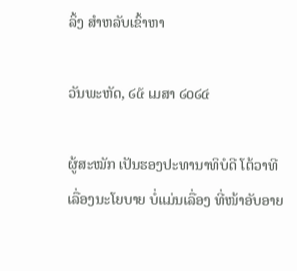ລິ້ງ ສຳຫລັບເຂົ້າຫາ

ວັນພະຫັດ, ໒໕ ເມສາ ໒໐໒໔

ຜູ້ສະໝັກ ເປັນຮອງປະທານາທິບໍດີ ໂຕ້ວາທີ ເລື່ອງນະໂຍບາຍ ບໍ່ແມ່ນເລື່ອງ ທີ່ໜ້າອັບອາຍ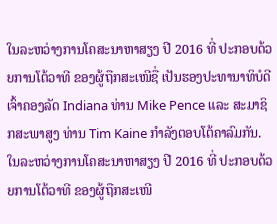ໃນລະຫວ່າງການໂຄສະນາຫາສຽງ ປີ 2016 ທີ່ ປະກອບດ້ວຍການໂຕ້ວາທີ ຂອງຜູ້ຖືກສະເໜີຊື່ ເປັນຮອງປະທານາທິບໍດີ ເຈົ້າຄອງລັດ Indiana ທ່ານ Mike Pence ແລະ ສະມາຊິກສະພາສູງ ທ່ານ Tim Kaine ກຳລັງຕອບໂຕ້ຄາລົມກັນ.
ໃນລະຫວ່າງການໂຄສະນາຫາສຽງ ປີ 2016 ທີ່ ປະກອບດ້ວຍການໂຕ້ວາທີ ຂອງຜູ້ຖືກສະເໜີ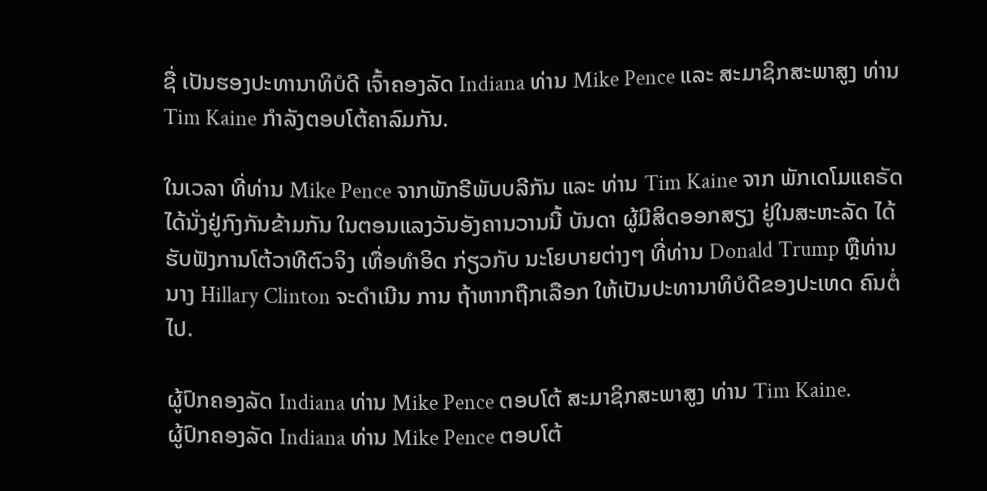ຊື່ ເປັນຮອງປະທານາທິບໍດີ ເຈົ້າຄອງລັດ Indiana ທ່ານ Mike Pence ແລະ ສະມາຊິກສະພາສູງ ທ່ານ Tim Kaine ກຳລັງຕອບໂຕ້ຄາລົມກັນ.

ໃນເວລາ ທີ່ທ່ານ Mike Pence ຈາກພັກຣີພັບບລີກັນ ແລະ ທ່ານ Tim Kaine ຈາກ ພັກເດໂມແຄຣັດ ໄດ້ນັ່ງຢູ່ກົງກັນຂ້າມກັນ ໃນຕອນແລງວັນອັງຄານວານນີ້ ບັນດາ ຜູ້ມີສິດອອກສຽງ ຢູ່ໃນສະຫະລັດ ໄດ້ຮັບຟັງການໂຕ້ວາທີຕົວຈິງ ເທື່ອທຳອິດ ກ່ຽວກັບ ນະໂຍບາຍຕ່າງໆ ທີ່ທ່ານ Donald Trump ຫຼືທ່ານນາງ Hillary Clinton ຈະດຳເນີນ ການ ຖ້າຫາກຖືກເລືອກ ໃຫ້ເປັນປະທານາທິບໍດີຂອງປະເທດ ຄົນຕໍ່ໄປ.

ຜູ້ປົກຄອງລັດ Indiana ທ່ານ Mike Pence ຕອບໂຕ້ ສະມາຊິກສະພາສູງ ທ່ານ Tim Kaine.
ຜູ້ປົກຄອງລັດ Indiana ທ່ານ Mike Pence ຕອບໂຕ້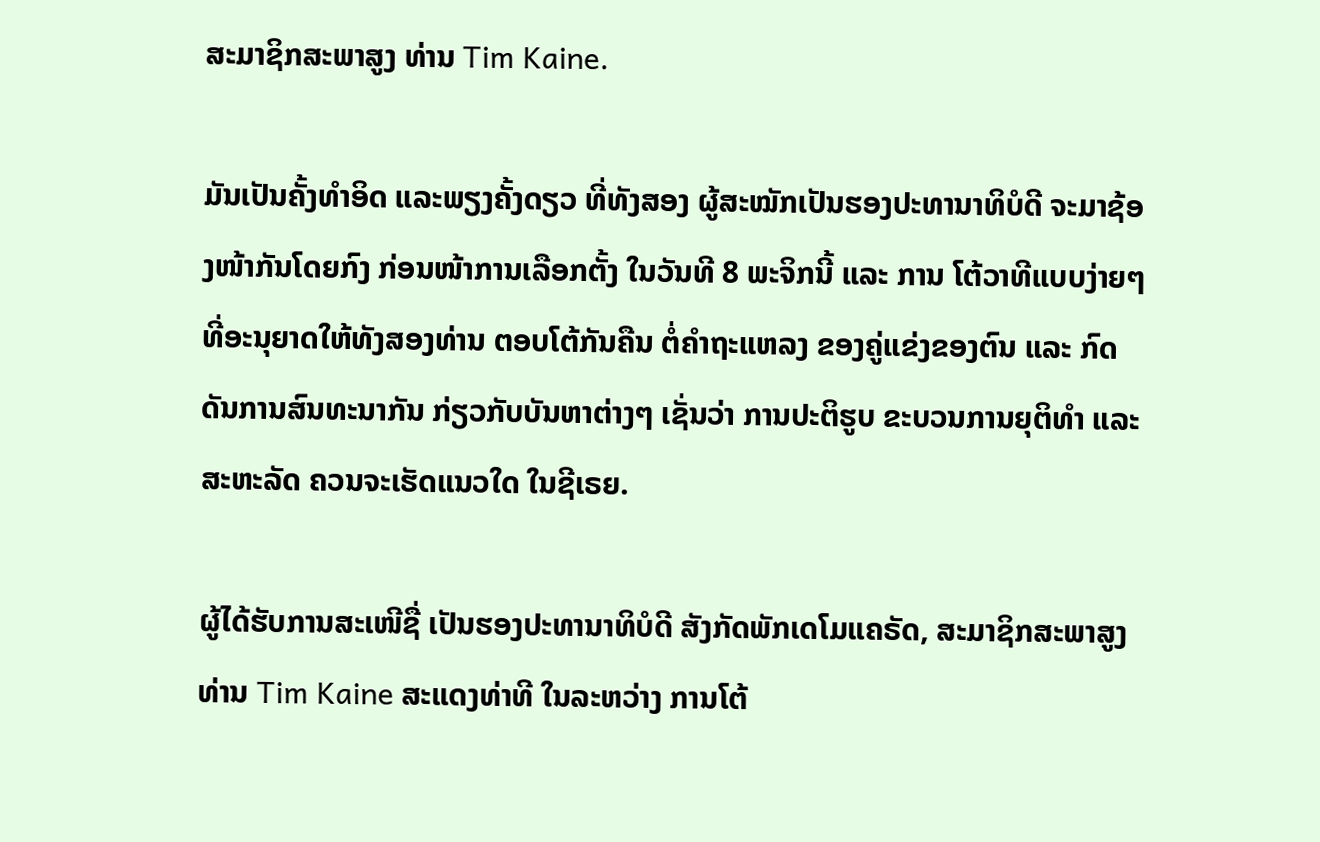ສະມາຊິກສະພາສູງ ທ່ານ Tim Kaine.

ມັນເປັນຄັ້ງທຳອິດ ແລະພຽງຄັ້ງດຽວ ທີ່ທັງສອງ ຜູ້ສະໝັກເປັນຮອງປະທານາທິບໍດີ ຈະມາຊ້ອງໜ້າກັນໂດຍກົງ ກ່ອນໜ້າການເລືອກຕັ້ງ ໃນວັນທີ 8 ພະຈິກນີ້ ແລະ ການ ໂຕ້ວາທີແບບງ່າຍໆທີ່ອະນຸຍາດໃຫ້ທັງສອງທ່ານ ຕອບໂຕ້ກັນຄືນ ຕໍ່ຄຳຖະແຫລງ ຂອງຄູ່ແຂ່ງຂອງຕົນ ແລະ ກົດດັນການສົນທະນາກັນ ກ່ຽວກັບບັນຫາຕ່າງໆ ເຊັ່ນວ່າ ການປະຕິຮູບ ຂະບວນການຍຸຕິທຳ ແລະ ສະຫະລັດ ຄວນຈະເຮັດແນວໃດ ໃນຊີເຣຍ.

ຜູ້ໄດ້ຮັບການສະເໜີຊື່ ເປັນຮອງປະທານາທິບໍດີ ສັງກັດພັກເດໂມແຄຣັດ, ສະມາຊິກສະພາສູງ ທ່ານ Tim Kaine ສະແດງທ່າທີ ໃນລະຫວ່າງ ການໂຕ້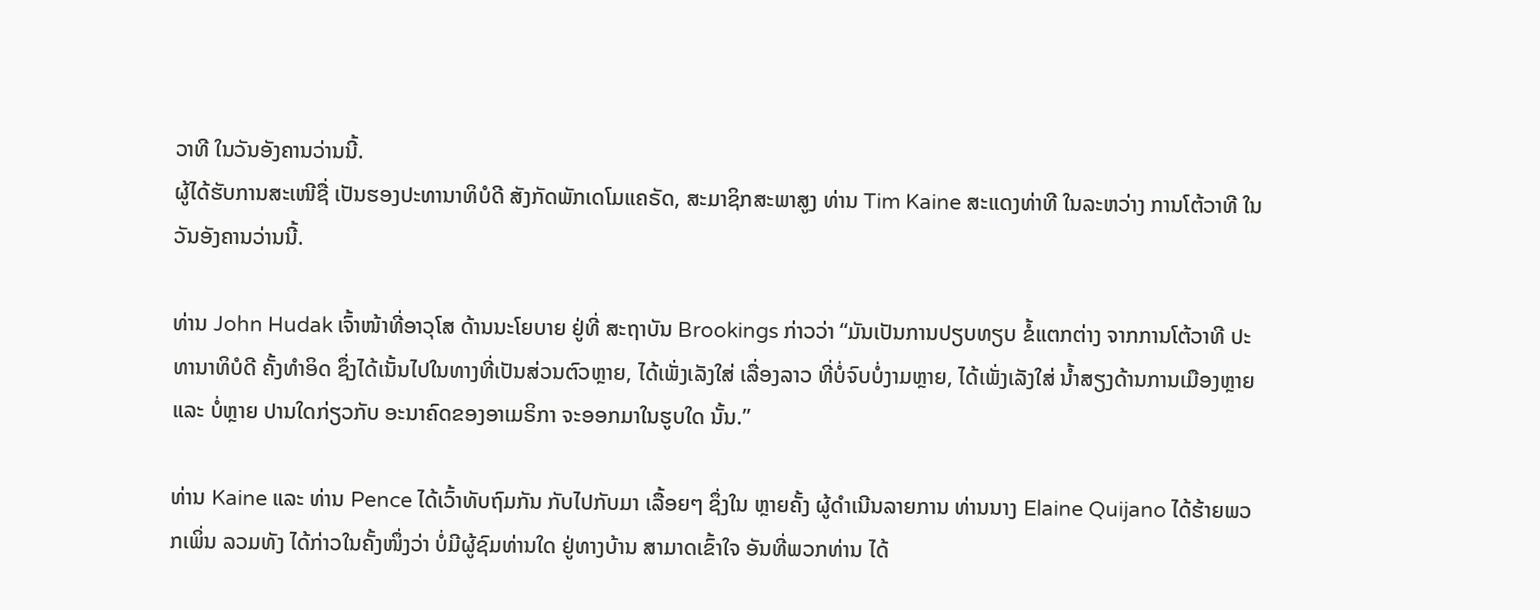ວາທີ ໃນວັນອັງຄານວ່ານນີ້.
ຜູ້ໄດ້ຮັບການສະເໜີຊື່ ເປັນຮອງປະທານາທິບໍດີ ສັງກັດພັກເດໂມແຄຣັດ, ສະມາຊິກສະພາສູງ ທ່ານ Tim Kaine ສະແດງທ່າທີ ໃນລະຫວ່າງ ການໂຕ້ວາທີ ໃນວັນອັງຄານວ່ານນີ້.

ທ່ານ John Hudak ເຈົ້າໜ້າທີ່ອາວຸໂສ ດ້ານນະໂຍບາຍ ຢູ່ທີ່ ສະຖາບັນ Brookings ກ່າວວ່າ “ມັນເປັນການປຽບທຽບ ຂໍ້ແຕກຕ່າງ ຈາກການໂຕ້ວາທີ ປະທານາທິບໍດີ ຄັ້ງທຳອິດ ຊຶ່ງໄດ້ເນັ້ນໄປໃນທາງທີ່ເປັນສ່ວນຕົວຫຼາຍ, ໄດ້ເພັ່ງເລັງໃສ່ ເລື່ອງລາວ ທີ່ບໍ່ຈົບບໍ່ງາມຫຼາຍ, ໄດ້ເພັ່ງເລັງໃສ່ ນ້ຳສຽງດ້ານການເມືອງຫຼາຍ ແລະ ບໍ່ຫຼາຍ ປານໃດກ່ຽວກັບ ອະນາຄົດຂອງອາເມຣິກາ ຈະອອກມາໃນຮູບໃດ ນັ້ນ.”

ທ່ານ Kaine ແລະ ທ່ານ Pence ໄດ້ເວົ້າທັບຖົມກັນ ກັບໄປກັບມາ ເລື້ອຍໆ ຊຶ່ງໃນ ຫຼາຍຄັ້ງ ຜູ້ດຳເນີນລາຍການ ທ່ານນາງ Elaine Quijano ໄດ້ຮ້າຍພວກເພິ່ນ ລວມທັງ ໄດ້ກ່າວໃນຄັ້ງໜຶ່ງວ່າ ບໍ່ມີຜູ້ຊົມທ່ານໃດ ຢູ່ທາງບ້ານ ສາມາດເຂົ້າໃຈ ອັນທີ່ພວກທ່ານ ໄດ້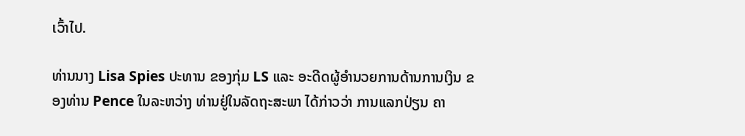ເວົ້າໄປ.

ທ່ານນາງ Lisa Spies ປະທານ ຂອງກຸ່ມ LS ແລະ ອະດີດຜູ້ອຳນວຍການດ້ານການເງິນ ຂອງທ່ານ Pence ໃນລະຫວ່າງ ທ່ານຢູ່ໃນລັດຖະສະພາ ໄດ້ກ່າວວ່າ ການແລກປ່ຽນ ຄາ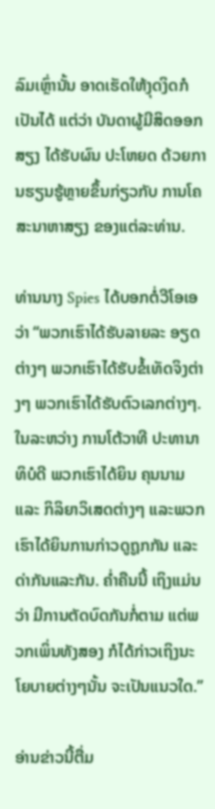ລົມເຫຼົ່ານັ້ນ ອາດເຮັດໃຫ້ງຸດງິດກໍເປັນໄດ້ ແຕ່ວ່າ ບັນດາຜູ້ມີສິດອອກສຽງ ໄດ້ຮັບຜົນ ປະໂຫຍດ ດ້ວຍການຮຽນຮູ້ຫຼາຍຂຶ້ນກ່ຽວກັບ ການໂຄສະນາຫາສຽງ ຂອງແຕ່ລະທ່ານ.

ທ່ານນາງ Spies ໄດ້ບອກຕໍ່ວີໂອເອ ວ່າ “ພວກເຮົາໄດ້ຮັບລາຍລະ ອຽດຕ່າງໆ ພວກເຮົາໄດ້ຮັບຂໍ້ເທັດຈິງຕ່າງໆ ພວກເຮົາໄດ້ຮັບຕົວເລກຕ່າງໆ. ໃນລະຫວ່າງ ການໂຕ້ວາທີ ປະທານາທິບໍດີ ພວກເຮົາໄດ້ຍິນ ຄຸນນາມ ແລະ ກິລິຍາວິເສດຕ່າງໆ ແລະພວກເຮົາໄດ້ຍິນການກ່າວດູຖູກກັນ ແລະດ່າກັນແລະກັນ. ຄ່ຳຄືນນີ້ ເຖິງແມ່ນວ່າ ມີການຕັດບົດກັນກໍ່ຕາມ ແຕ່ພວກເພິ່ນທັງສອງ ກໍໄດ້ກ່າວເຖິງນະໂຍບາຍຕ່າງໆນັ້ນ ຈະເປັນແນວໃດ.”

ອ່ານຂ່າວນີ້ຕື່ມ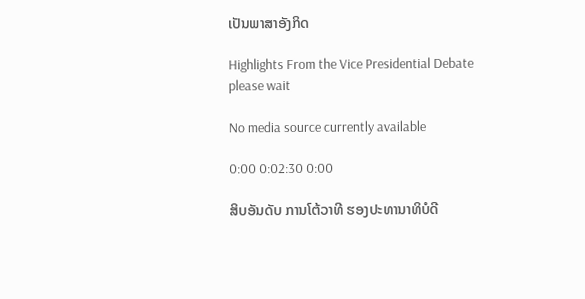ເປັນພາສາອັງກິດ

Highlights From the Vice Presidential Debate
please wait

No media source currently available

0:00 0:02:30 0:00

ສິບອັນດັບ ການໂຕ້ວາທີ ຮອງປະທານາທິບໍດີ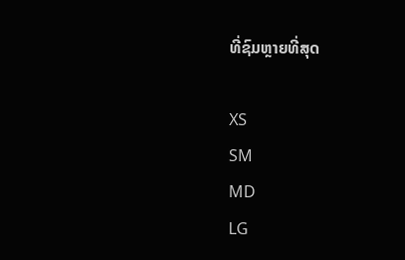ທີ່ຊົມຫຼາຍທີ່ສຸດ

XS
SM
MD
LG